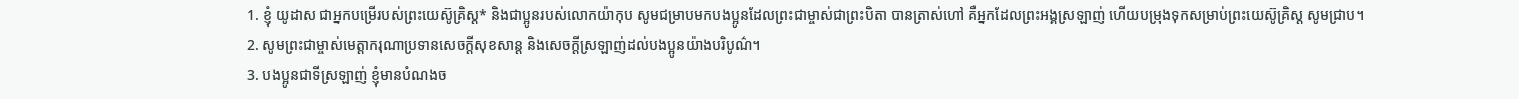1. ខ្ញុំ យូដាស ជាអ្នកបម្រើរបស់ព្រះយេស៊ូគ្រិស្ដ* និងជាប្អូនរបស់លោកយ៉ាកុប សូមជម្រាបមកបងប្អូនដែលព្រះជាម្ចាស់ជាព្រះបិតា បានត្រាស់ហៅ គឺអ្នកដែលព្រះអង្គស្រឡាញ់ ហើយបម្រុងទុកសម្រាប់ព្រះយេស៊ូគ្រិស្ដ សូមជ្រាប។
2. សូមព្រះជាម្ចាស់មេត្តាករុណាប្រទានសេចក្ដីសុខសាន្ត និងសេចក្ដីស្រឡាញ់ដល់បងប្អូនយ៉ាងបរិបូណ៌។
3. បងប្អូនជាទីស្រឡាញ់ ខ្ញុំមានបំណងច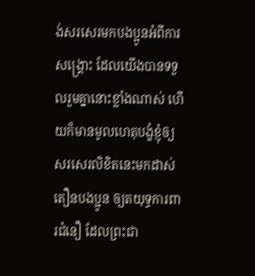ង់សរសេរមកបងប្អូនអំពីការសង្គ្រោះ ដែលយើងបានទទួលរួមគ្នានោះខ្លាំងណាស់ ហើយក៏មានមូលហេតុបង្ខំខ្ញុំឲ្យសរសេរលិខិតនេះមកដាស់តឿនបងប្អូន ឲ្យតយុទ្ធការពារជំនឿ ដែលព្រះជា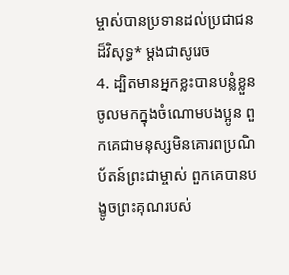ម្ចាស់បានប្រទានដល់ប្រជាជនដ៏វិសុទ្ធ* ម្ដងជាសូរេច
4. ដ្បិតមានអ្នកខ្លះបានបន្លំខ្លួនចូលមកក្នុងចំណោមបងប្អូន ពួកគេជាមនុស្សមិនគោរពប្រណិប័តន៍ព្រះជាម្ចាស់ ពួកគេបានបង្ខូចព្រះគុណរបស់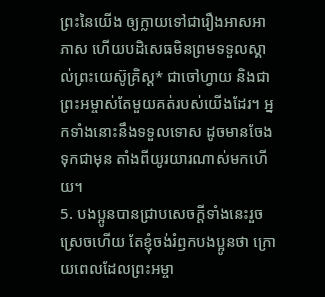ព្រះនៃយើង ឲ្យក្លាយទៅជារឿងអាសអាភាស ហើយបដិសេធមិនព្រមទទួលស្គាល់ព្រះយេស៊ូគ្រិស្ដ* ជាចៅហ្វាយ និងជាព្រះអម្ចាស់តែមួយគត់របស់យើងដែរ។ អ្នកទាំងនោះនឹងទទួលទោស ដូចមានចែងទុកជាមុន តាំងពីយូរយារណាស់មកហើយ។
5. បងប្អូនបានជ្រាបសេចក្ដីទាំងនេះរួចស្រេចហើយ តែខ្ញុំចង់រំឭកបងប្អូនថា ក្រោយពេលដែលព្រះអម្ចា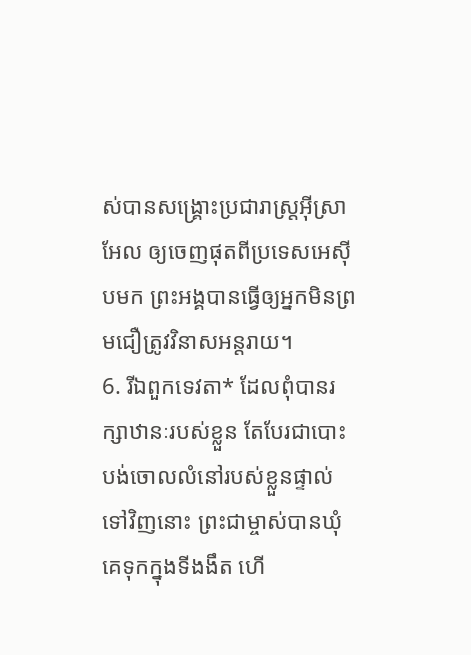ស់បានសង្គ្រោះប្រជារាស្ត្រអ៊ីស្រាអែល ឲ្យចេញផុតពីប្រទេសអេស៊ីបមក ព្រះអង្គបានធ្វើឲ្យអ្នកមិនព្រមជឿត្រូវវិនាសអន្តរាយ។
6. រីឯពួកទេវតា* ដែលពុំបានរក្សាឋានៈរបស់ខ្លួន តែបែរជាបោះបង់ចោលលំនៅរបស់ខ្លួនផ្ទាល់ទៅវិញនោះ ព្រះជាម្ចាស់បានឃុំគេទុកក្នុងទីងងឹត ហើ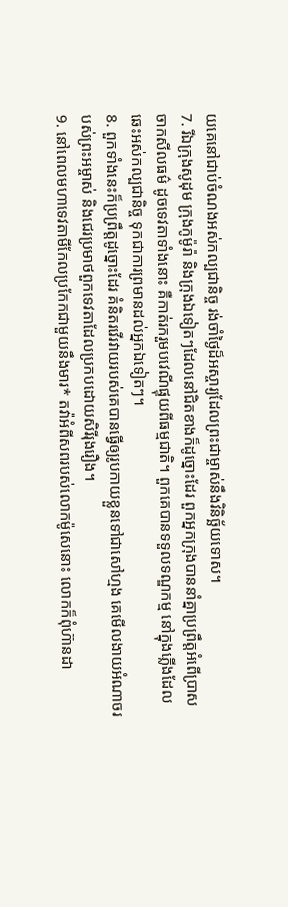យគេនៅជាប់ចំណងអស់កល្បជានិច្ច រង់ចាំថ្ងៃដ៏អស្ចារ្យដែលព្រះជាម្ចាស់នឹងវិនិច្ឆ័យទោស។
7. រីឯក្រុងសូដុម ក្រុងកូម៉ូរ៉ា និងក្រុងឯទៀតៗដែលនៅជិតខាងក៏ដូច្នោះដែរ ពួកអ្នកក្រុងបាននាំគ្នាប្រព្រឹត្តអំពើប្រាសចាកសីលធម៌ ដូចទេវតាទាំងនោះ គឺកាត់រករួមបវេណីផ្ទុយពីធម្មជាតិ។ ពួកគេបានទទួលទណ្ឌកម្ម នៅក្នុងភ្លើងដែលឆេះអស់កល្បជានិច្ច ទុកជាការព្រមានដល់អ្នកឯទៀតៗ។
8. ពួកទាំងនេះក៏ប្រព្រឹត្តដូច្នោះដែរ គំនិតរវើរវាយរបស់គេបានធ្វើឲ្យរូបកាយខ្លួនទៅជាសៅហ្មង គេមើលងាយអំណាចរបស់ព្រះអម្ចាស់ និងជេរប្រមាថពួកទេវតាដែលប្រកបដោយសិរីរុងរឿង។
9. នៅពេលមហាទេវតាមីកែលប្រកែកជាមួយនឹងមារ* តវ៉ាអំពីសពរបស់លោកម៉ូសេនោះ លោកក៏ពុំហ៊ានដា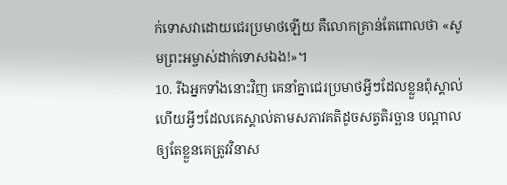ក់ទោសវាដោយជេរប្រមាថឡើយ គឺលោកគ្រាន់តែពោលថា «សូមព្រះអម្ចាស់ដាក់ទោសឯង!»។
10. រីឯអ្នកទាំងនោះវិញ គេនាំគ្នាជេរប្រមាថអ្វីៗដែលខ្លួនពុំស្គាល់ ហើយអ្វីៗដែលគេស្គាល់តាមសភាវគតិដូចសត្វតិរច្ឆាន បណ្ដាលឲ្យតែខ្លួនគេត្រូវវិនាស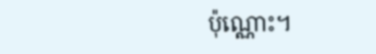ប៉ុណ្ណោះ។